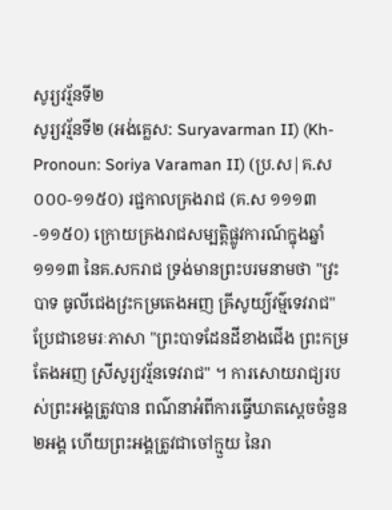សូរ្យវរ្ម័នទី២
សូរ្យវរ្ម័នទី២ (អង់គ្លេស: Suryavarman II) (Kh-Pronoun: Soriya Varaman II) (ប្រ.ស|គ.ស ០០០-១១៥០) រជ្ជកាលគ្រងរាជ (គ.ស ១១១៣-១១៥០) ក្រោយគ្រងរាជសម្បត្តិផ្លូវការណ៍ក្នុងឆ្នាំ ១១១៣ នៃគ.សករាជ ទ្រង់មានព្រះបរមនាមថា "វ្រះបាទ ធូលីជេងវ្រះកម្រតេងអញ ឝ្រីសូយ្យ៌វម៌្មទេវរាជ" ប្រែជាខេមរៈភាសា "ព្រះបាទដែនដីខាងជើង ព្រះកម្រតែងអញ ស្រីសូរ្យវរ្ម័នទេវរាជ" ។ ការសោយរាជ្យរបស់ព្រះអង្គត្រូវបាន ពណ៌នាអំពីការធ្វើឃាតស្ដេចចំនួន ២អង្គ ហើយព្រះអង្គត្រូវជាចៅក្មួយ នៃរា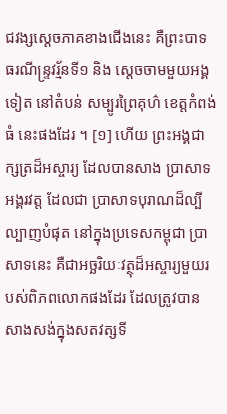ជវង្សស្ដេចភាគខាងជើងនេះ គឺព្រះបាទ ធរណីន្ទ្រវរ្ម័នទី១ និង ស្ដេចចាមមួយអង្គទៀត នៅតំបន់ សម្បូរព្រៃគុហ៌ ខេត្តកំពង់ធំ នេះផងដែរ ។ [១] ហើយ ព្រះអង្គជាក្សត្រដ៏អស្ចារ្យ ដែលបានសាង ប្រាសាទ អង្គរវត្ត ដែលជា ប្រាសាទបុរាណដ៏ល្បីល្បាញបំផុត នៅក្នុងប្រទេសកម្ពុជា ប្រាសាទនេះ គឺជាអច្ឆរិយៈវត្ថុដ៏អស្ចារ្យមួយរបស់ពិភពលោកផងដែរ ដែលត្រូវបានសាងសង់ក្នុងសតវត្សទី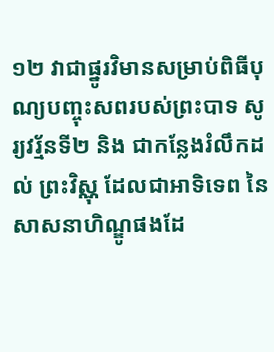១២ វាជាផ្នូរវិមានសម្រាប់ពិធីបុណ្យបញ្ចុះសពរបស់ព្រះបាទ សូរ្យវរ្ម័នទី២ និង ជាកន្លែងរំលឹកដល់ ព្រះវិស្ណុ ដែលជាអាទិទេព នៃសាសនាហិណ្ឌូផងដែ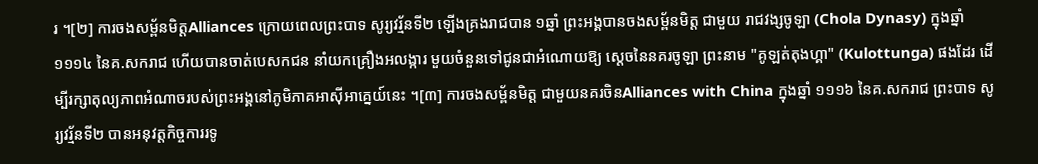រ ។[២] ការចងសម្ព័នមិត្តAlliances ក្រោយពេលព្រះបាទ សូរ្យវរ្ម័នទី២ ឡើងគ្រងរាជបាន ១ឆ្នាំ ព្រះអង្គបានចងសម្ព័នមិត្ត ជាមួយ រាជវង្សចូឡា (Chola Dynasy) ក្នុងឆ្នាំ ១១១៤ នៃគ.សករាជ ហើយបានចាត់បេសកជន នាំយកគ្រឿងអលង្ការ មួយចំនួនទៅជូនជាអំណោយឱ្យ ស្ដេចនៃនគរចូឡា ព្រះនាម "គូឡត់តុងហ្គា" (Kulottunga) ផងដែរ ដើម្បីរក្សាតុល្យភាពអំណាចរបស់ព្រះអង្គនៅភូមិភាគអាសុីអាគ្នេយ៍នេះ ។[៣] ការចងសម្ព័នមិត្ត ជាមួយនគរចិនAlliances with China ក្នុងឆ្នាំ ១១១៦ នៃគ.សករាជ ព្រះបាទ សូរ្យវរ្ម័នទី២ បានអនុវត្តកិច្ចការរទូ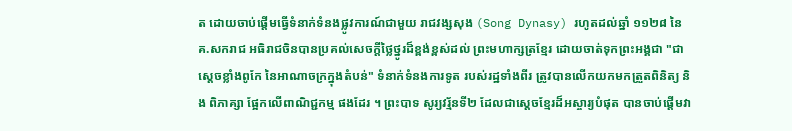ត ដោយចាប់ផ្តើមធ្វើទំនាក់ទំនងផ្លូវការណ៍ជាមួយ រាជវង្សសុង (Song Dynasy) រហូតដល់ឆ្នាំ ១១២៨ នៃគ.សករាជ អធិរាជចិនបានប្រគល់សេចក្តីថ្លៃថ្នូរដ៏ខ្ពង់ខ្ពស់ដល់ ព្រះមហាក្សត្រខ្មែរ ដោយចាត់ទុកព្រះអង្គជា "ជាស្ដេចខ្លាំងពូកែ នៃអាណាចក្រក្នុងតំបន់" ទំនាក់ទំនងការទូត របស់រដ្ឋទាំងពីរ ត្រូវបានលើកយកមកត្រួតពិនិត្យ និង ពិភាគ្សា ផ្អែកលើពាណិជ្ជកម្ម ផងដែរ ។ ព្រះបាទ សូរ្យវរ្ម័នទី២ ដែលជាស្តេចខ្មែរដ៏អស្ចារ្យបំផុត បានចាប់ផ្តើមវា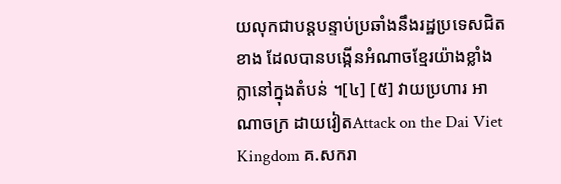យលុកជាបន្តបន្ទាប់ប្រឆាំងនឹងរដ្ឋប្រទេសជិតខាង ដែលបានបង្កើនអំណាចខ្មែរយ៉ាងខ្លាំងក្លានៅក្នុងតំបន់ ។[៤] [៥] វាយប្រហារ អាណាចក្រ ដាយវៀតAttack on the Dai Viet Kingdom គ.សករា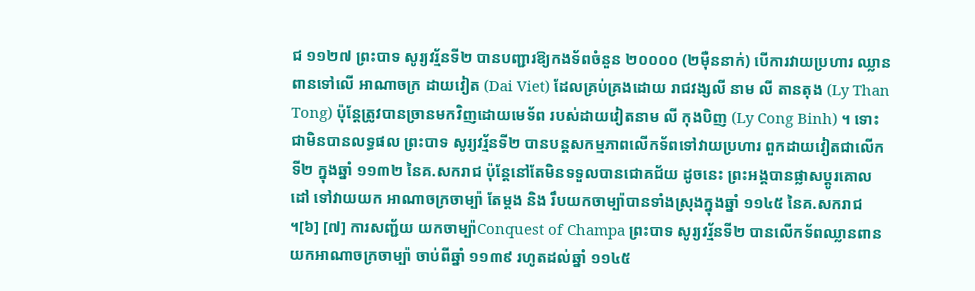ជ ១១២៧ ព្រះបាទ សូរ្យវរ្ម័នទី២ បានបញ្ជារឱ្យកងទ័ពចំនួន ២០០០០ (២មុឺននាក់) បើការវាយប្រហារ ឈ្លានពានទៅលើ អាណាចក្រ ដាយវៀត (Dai Viet) ដែលគ្រប់គ្រងដោយ រាជវង្សលី នាម លី តានតុង (Ly Than Tong) ប៉ុន្តែត្រូវបានច្រានមកវិញដោយមេទ័ព របស់ដាយវៀតនាម លី កុងបិញ (Ly Cong Binh) ។ ទោះជាមិនបានលទ្ធផល ព្រះបាទ សូរ្យវរ្ម័នទី២ បានបន្តសកម្មភាពលើកទ័ពទៅវាយប្រហារ ពួកដាយវៀតជាលើកទី២ ក្នុងឆ្នាំ ១១៣២ នៃគ.សករាជ ប៉ុន្តែនៅតែមិនទទួលបានជោគជ័យ ដូចនេះ ព្រះអង្គបានផ្លាសប្ដូរគោលដៅ ទៅវាយយក អាណាចក្រចាម្ប៉ា តែម្ដង និង រឹបយកចាម្ប៉ាបានទាំងស្រុងក្នុងឆ្នាំ ១១៤៥ នៃគ.សករាជ ។[៦] [៧] ការសញ្ជ័យ យកចាម្ប៉ាConquest of Champa ព្រះបាទ សូរ្យវរ្ម័នទី២ បានលើកទ័ពឈ្លានពានយកអាណាចក្រចាម្ប៉ា ចាប់ពីឆ្នាំ ១១៣៩ រហូតដល់ឆ្នាំ ១១៤៥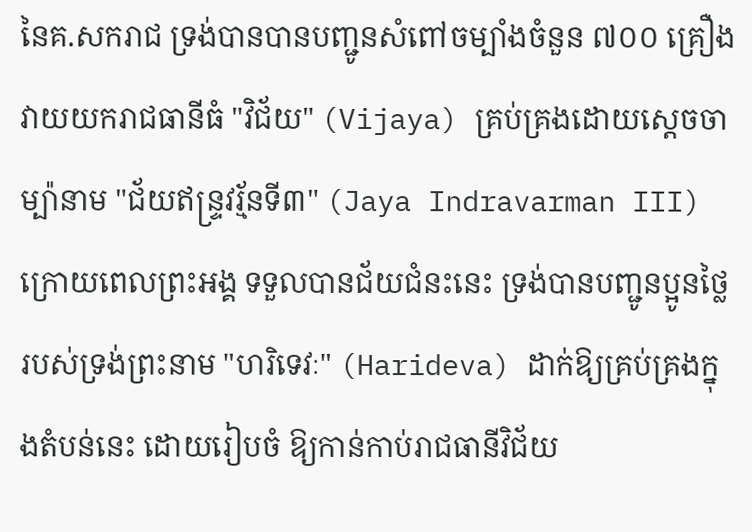នៃគ.សករាជ ទ្រង់បានបានបញ្ជូនសំពៅចម្បាំងចំនួន ៧០០ គ្រឿងវាយយករាជធានីធំ "វិជ័យ" (Vijaya) គ្រប់គ្រងដោយស្ដេចចាម្ប៉ានាម "ជ័យឥន្ទ្រវរ្ម័នទី៣" (Jaya Indravarman III) ក្រោយពេលព្រះអង្គ ទទួលបានជ័យជំនះនេះ ទ្រង់បានបញ្ជូនប្អូនថ្លៃរបស់ទ្រង់ព្រះនាម "ហរិទេវៈ" (Harideva) ដាក់ឱ្យគ្រប់គ្រងក្នុងតំបន់នេះ ដោយរៀបចំ ឱ្យកាន់កាប់រាជធានីវិជ័យ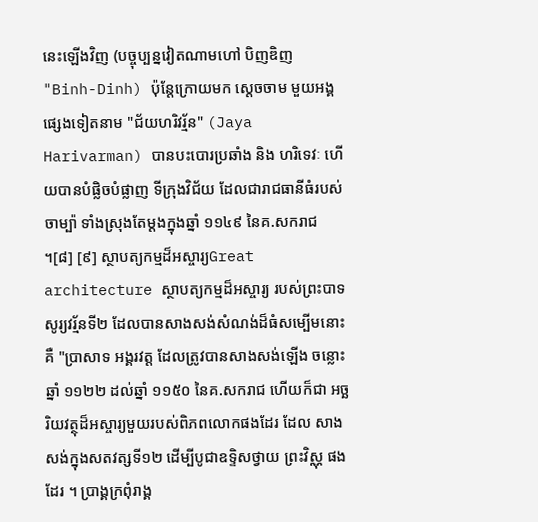នេះឡើងវិញ (បច្ចុប្បន្នវៀតណាមហៅ បិញឌិញ "Binh-Dinh) ប៉ុន្តែក្រោយមក ស្ដេចចាម មួយអង្គផ្សេងទៀតនាម "ជ័យហរិវរ្ម័ន" (Jaya Harivarman) បានបះបោរប្រឆាំង និង ហរិទេវៈ ហើយបានបំផ្លិចបំផ្លាញ ទីក្រុងវិជ័យ ដែលជារាជធានីធំរបស់ចាម្ប៉ា ទាំងស្រុងតែម្ដងក្នុងឆ្នាំ ១១៤៩ នៃគ.សករាជ ។[៨] [៩] ស្ថាបត្យកម្មដ៏អស្ចារ្យGreat architecture ស្ថាបត្យកម្មដ៏អស្ចារ្យ របស់ព្រះបាទ សូរ្យវរ្ម័នទី២ ដែលបានសាងសង់សំណង់ដ៏ធំសម្បើមនោះគឺ "ប្រាសាទ អង្គរវត្ត ដែលត្រូវបានសាងសង់ឡើង ចន្លោះឆ្នាំ ១១២២ ដល់ឆ្នាំ ១១៥០ នៃគ.សករាជ ហើយក៏ជា អច្ឆរិយវត្ថុដ៏អស្ចារ្យមួយរបស់ពិភពលោកផងដែរ ដែល សាងសង់ក្នុងសតវត្សទី១២ ដើម្បីបូជាឧទ្ទិសថ្វាយ ព្រះវិស្ណុ ផងដែរ ។ ប្រាង្គក្រពុំរាង្គ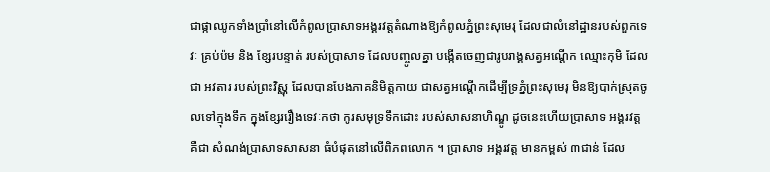ជាផ្កាឈូកទាំងប្រាំនៅលើកំពូលប្រាសាទអង្គរវត្តតំណាងឱ្យកំពូលភ្នំព្រះសុមេរុ ដែលជាលំនៅដ្ឋានរបស់ពួកទេវៈ គ្រប់ប៉ម និង ខ្សែរបន្ទាត់ របស់ប្រាសាទ ដែលបញ្ចូលគ្នា បង្កើតចេញជារូបរាង្គសត្វអណ្ដើក ឈ្មោះកុមិ ដែលជា អវតារ របស់ព្រះវិស្ណុ ដែលបានបែងភាគនិមិត្តកាយ ជាសត្វអណ្ដើកដើម្បីទ្រភ្នំព្រះសុមេរុ មិនឱ្យបាក់ស្រុតចូលទៅក្មុងទឹក ក្នុងខ្សែររឿងទេវៈកថា កូរសមុទ្រទឹកដោះ របស់សាសនាហិណ្ឌូ ដូចនេះហើយប្រាសាទ អង្គរវត្ត គឺជា សំណង់ប្រាសាទសាសនា ធំបំផុតនៅលើពិភពលោក ។ ប្រាសាទ អង្គរវត្ត មានកម្ពស់ ៣ជាន់ ដែល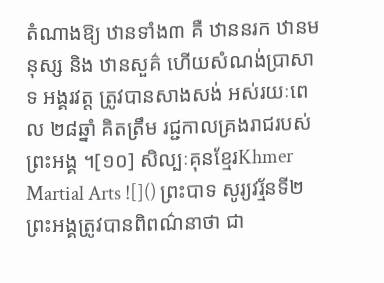តំណាងឱ្យ ឋានទាំង៣ គឺ ឋាននរក ឋានមនុស្ស និង ឋានសួគ៌ ហើយសំណង់ប្រាសាទ អង្គរវត្ត ត្រូវបានសាងសង់ អស់រយៈពេល ២៨ឆ្នាំ គិតត្រឹម រជ្ជកាលគ្រងរាជរបស់ព្រះអង្គ ។[១០] សិល្បៈគុនខ្មែរKhmer Martial Arts ![]() ព្រះបាទ សូរ្យវរ្ម័នទី២ ព្រះអង្គត្រូវបានពិពណ៌នាថា ជា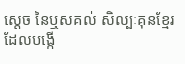ស្ដេច នៃឬសគល់ សិល្បៈគុនខ្មែរ ដែលបង្កើ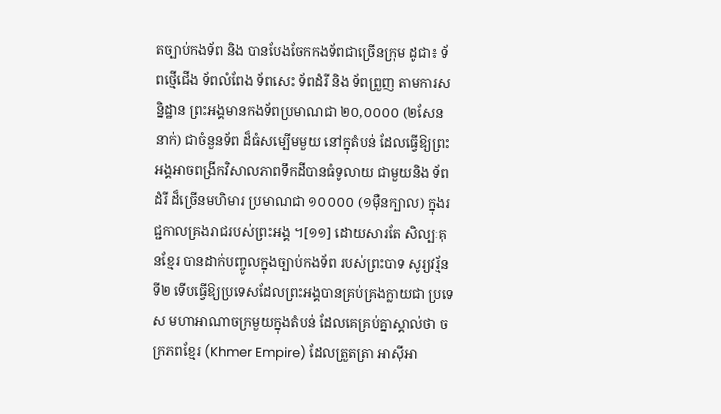តច្បាប់កងទ័ព និង បានបែងចែកកងទ័ពជាច្រើនក្រុម ដូជា៖ ទ័ពថ្មើជើង ទ័ពលំពែង ទ័ពសេះ ទ័ពដំរី និង ទ័ពព្រួញ តាមការសន្និដ្ឋាន ព្រះអង្គមានកងទ័ពប្រមាណជា ២០,០០០០ (២សែននាក់) ជាចំនួនទ័ព ដ៏ធំសម្បើមមួយ នៅក្នុតំបន់ ដែលធ្វើឱ្យព្រះអង្គអាចពង្រីកវិសាលភាពទឹកដីបានធំទូលាយ ជាមួយនិង ទ័ពដំរី ដ៏ច្រើនមហិមារ ប្រមាណជា ១០០០០ (១មុឺនក្បាល) ក្នុងរជ្ជកាលគ្រងរាជរបស់ព្រះអង្គ ។[១១] ដោយសារតែ សិល្បៈគុនខ្មែរ បានដាក់បញ្ចូលក្នុងច្បាប់កងទ័ព របស់ព្រះបាទ សូរ្យវរ្ម័នទី២ ទើបធ្វើឱ្យប្រទេសដែលព្រះអង្គបានគ្រប់គ្រងក្លាយជា ប្រទេស មហាអាណាចក្រមួយក្នុងតំបន់ ដែលគេគ្រប់គ្នាស្គាល់ថា ចក្រភពខ្មែរ (Khmer Empire) ដែលត្រួតត្រា អាស៊ីអា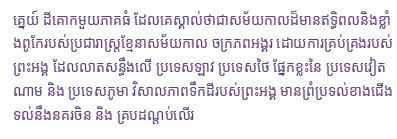គ្នេយ៍ ដីគោកមួយភាគធំ ដែលគេស្គាល់ថាជាសម័យកាលដ៏មានឥទ្ធិពលនិងខ្លាំងពូកែរបស់ប្រជារាស្ត្រខ្មែនាសម័យកាល ចក្រភពអង្គរ ដោយការគ្រប់គ្រងរបស់ព្រះអង្គ ដែលលាតសន្ធឹងលើ ប្រទេសឡាវ ប្រទេសថៃ ផ្នែកខ្លះនៃ ប្រទេសវៀតណាម និង ប្រទេសភូមា វិសាលភាពទឹកដីរបស់ព្រះអង្គ មានព្រំប្រទល់ខាងជើងទល់នឹងនគរចិន និង គ្របដណ្ដប់លើរ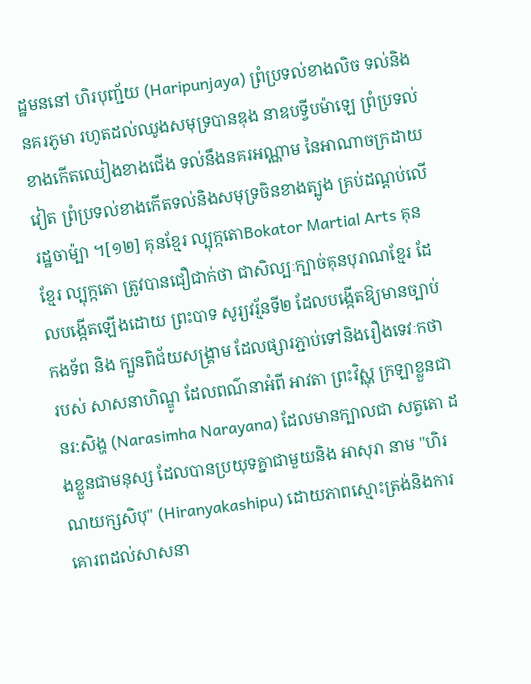ដ្ឋមននៅ ហិរបុញ្ជ័យ (Haripunjaya) ព្រំប្រទល់ខាងលិច ទល់និងនគរភូមា រហូតដល់ឈូងសមុទ្របានឌុង នាឧបទ្វីបម៉ាឡេ ព្រំប្រទល់ខាងកើតឈៀងខាងជើង ទល់នឹងនគរអណ្ណាម នៃអាណាចក្រដាយវៀត ព្រំប្រទល់ខាងកើតទល់និងសមុទ្រចិនខាងត្បូង គ្រប់ដណ្ដប់លើរដ្ឋចាម៉្បា ។[១២] គុនខ្មែរ ល្បុក្កតោBokator Martial Arts គុនខ្មែរ ល្បុក្កតោ ត្រូវបានជឿជាក់ថា ជាសិល្បៈក្បាច់គុនបុរាណខ្មែរ ដែលបង្កើតឡើងដោយ ព្រះបាទ សូរ្យវរ្ម័នទី២ ដែលបង្កើតឱ្យមានច្បាប់កងទ័ព និង ក្បួនពិជ័យសង្គ្រាម ដែលផ្សារភ្ជាប់ទៅនិងរឿងទេវៈកថា របស់ សាសនាហិណ្ឌូ ដែលពណ៌នាអំពី អាវតា ព្រះវិស្ណុ ក្រឡាខ្លួនជា នរ:សិង្ហ (Narasimha Narayana) ដែលមានក្បាលជា សត្វតោ ដងខ្លួនជាមនុស្ស ដែលបានប្រយុទគ្នាជាមួយនិង អាសុរា នាម "ហិរណយក្សសិបុ" (Hiranyakashipu) ដោយភាពស្មោះត្រង់និងការគោរពដល់សាសនា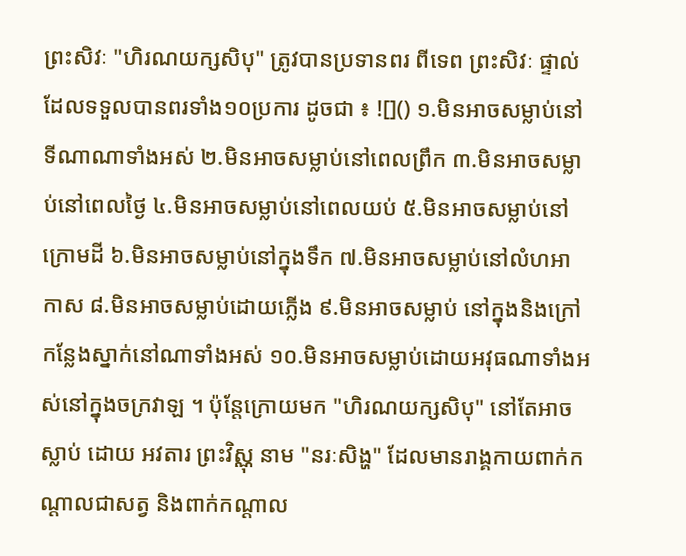ព្រះសិវៈ "ហិរណយក្សសិបុ" ត្រូវបានប្រទានពរ ពីទេព ព្រះសិវៈ ផ្ទាល់ ដែលទទួលបានពរទាំង១០ប្រការ ដូចជា ៖ ![]() ១.មិនអាចសម្លាប់នៅទីណាណាទាំងអស់ ២.មិនអាចសម្លាប់នៅពេលព្រឹក ៣.មិនអាចសម្លាប់នៅពេលថ្ងៃ ៤.មិនអាចសម្លាប់នៅពេលយប់ ៥.មិនអាចសម្លាប់នៅក្រោមដី ៦.មិនអាចសម្លាប់នៅក្នុងទឹក ៧.មិនអាចសម្លាប់នៅលំហអាកាស ៨.មិនអាចសម្លាប់ដោយភ្លើង ៩.មិនអាចសម្លាប់ នៅក្នុងនិងក្រៅ កន្លែងស្នាក់នៅណាទាំងអស់ ១០.មិនអាចសម្លាប់ដោយអវុធណាទាំងអស់នៅក្នុងចក្រវាឡ ។ ប៉ុន្តែក្រោយមក "ហិរណយក្សសិបុ" នៅតែអាចស្លាប់ ដោយ អវតារ ព្រះវិស្ណុ នាម "នរៈសិង្ហ" ដែលមានរាង្គកាយពាក់កណ្ដាលជាសត្វ និងពាក់កណ្ដាល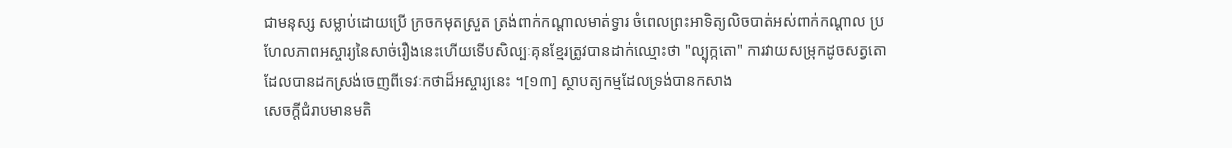ជាមនុស្ស សម្លាប់ដោយប្រើ ក្រចកមុតស្រួត ត្រង់ពាក់កណ្ដាលមាត់ទ្វារ ចំពេលព្រះអាទិត្យលិចបាត់អស់ពាក់កណ្ដាល ប្រហែលភាពអស្ចារ្យនៃសាច់រឿងនេះហើយទើបសិល្បៈគុនខ្មែរត្រូវបានដាក់ឈ្មោះថា "ល្បុក្កតោ" ការវាយសម្រុកដូចសត្វតោ ដែលបានដកស្រង់ចេញពីទេវៈកថាដ៏អស្ចារ្យនេះ ។[១៣] ស្ថាបត្យកម្មដែលទ្រង់បានកសាង
សេចក្ដីជំរាបមានមតិ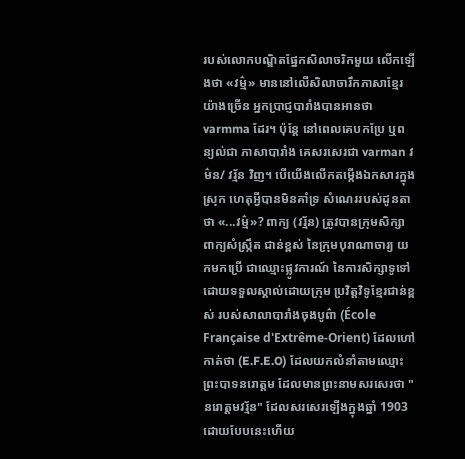របស់លោកបណ្ឌិតផ្នែកសិលាចរិកមួយ លើកឡើងថា «វម៌្ម» មាននៅលើសិលាចារឹកភាសាខ្មែរយ៉ាងច្រើន អ្នកប្រាជ្ញបារាំងបានអានថា varmma ដែរ។ ប៉ុន្តែ នៅពេលគេបកប្រែ ឬពន្យល់ជា ភាសាបារាំង គេសរសេរជា varman វម៌ន/ វរ្ម័ន វិញ។ បើយើងលើកតម្កើងឯកសារក្នុងស្រុក ហេតុអ្វីបានមិនគាំទ្រ សំណេររបស់ដូនតាថា «...វម៌្ម»? ពាក្យ (វរ្ម័ន) ត្រូវបានក្រុមសិក្សាពាក្យសំស្ក្រឹត ជាន់ខ្ពស់ នៃក្រុមបុរាណាចារ្យ យកមកប្រើ ជាឈ្មោះផ្លូវការណ៍ នៃការសិក្សាទូទៅ ដោយទទួលស្គាល់ដោយក្រុម ប្រវិត្តវិទូខ្មែរជាន់ខ្ពស់ របស់សាលាបារាំងចុងបូព៌ា (École Française d'Extrême-Orient) ដែលហៅកាត់ថា (E.F.E.O) ដែលយកលំនាំតាមឈ្មោះព្រះបាទនរោត្តម ដែលមានព្រះនាមសរសេរថា "នរោត្ដមវរ្ម័ន" ដែលសរសេរឡើងក្នុងឆ្នាំ 1903 ដោយបែបនេះហើយ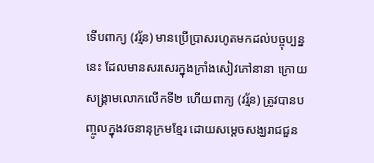ទើបពាក្យ (វរ្ម័ន) មានប្រើប្រាសរហូតមកដល់បច្ចុប្បន្ននេះ ដែលមានសរសេរក្នុងក្រាំងសៀវភៅនានា ក្រោយសង្គ្រាមលោកលើកទី២ ហើយពាក្យ (វរ្ម័ន) ត្រូវបានបញ្ចូលក្នុងវចនានុក្រមខ្មែរ ដោយសម្ដេចសង្ឃរាជជួន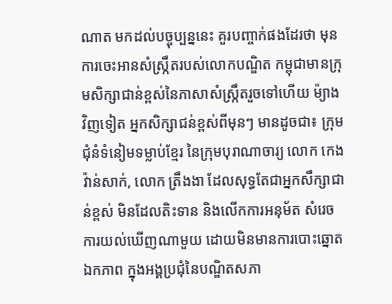ណាត មកដល់បច្ចុប្បន្ននេះ គួរបញ្ចាក់ផងដែរថា មុនការចេះអានសំស្ក្រឹតរបស់លោកបណ្ឌិត កម្ពុជាមានក្រុមសិក្សាជាន់ខ្ពស់នៃភាសាសំស្ក្រឹតរួចទៅហើយ ម៉្យាងវិញទៀត អ្នកសិក្សាជន់ខ្ពស់ពីមុនៗ មានដូចជា៖ ក្រុមជំុនំទំនៀមទម្លាប់ខ្មែរ នៃក្រុមបុរាណាចារ្យ លោក កេងវ៉ាន់សាក់, លោក ត្រឹងងា ដែលសុទ្ធតែជាអ្នកសឹក្សាជាន់ខ្ពស់ មិនដែលតិះទាន និងលើកការអនុម័ត សំរេចការយល់ឃើញណាមួយ ដោយមិនមានការបោះឆ្នោតឯកភាព ក្នុងអង្គប្រជុំនៃបណ្ឌិតសភា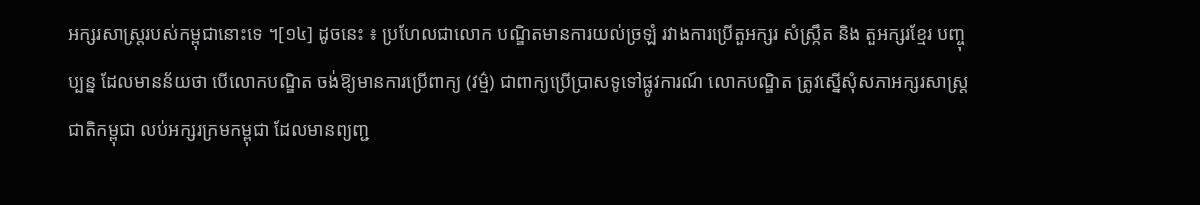អក្សរសាស្ត្ររបស់កម្ពុជានោះទេ ។[១៤] ដូចនេះ ៖ ប្រហែលជាលោក បណ្ឌិតមានការយល់ច្រឡំ រវាងការប្រើតួអក្សរ សំស្ក្រឹត និង តួអក្សរខ្មែរ បញ្ចុប្បន្ន ដែលមានន័យថា បើលោកបណ្ឌិត ចង់ឱ្យមានការប្រើពាក្យ (វម្ម៌) ជាពាក្យប្រើប្រាសទូទៅផ្លូវការណ៍ លោកបណ្ឌិត ត្រូវស្នើសុំសភាអក្សរសាស្ត្រជាតិកម្ពុជា លប់អក្សរក្រមកម្ពុជា ដែលមានព្យញ្ជ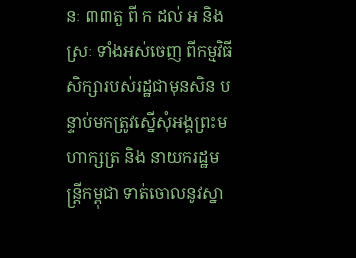នៈ ៣៣តួ ពី ក ដល់ អ និង ស្រៈ ទាំងអស់ចេញ ពីកម្មវិធីសិក្សារបស់រដ្ឋជាមុនសិន បន្ទាប់មកត្រូវស្នើសុំអង្គព្រះមហាក្សត្រ និង នាយករដ្ឋមន្ត្រីកម្ពុជា ទាត់ចោលនូវស្នា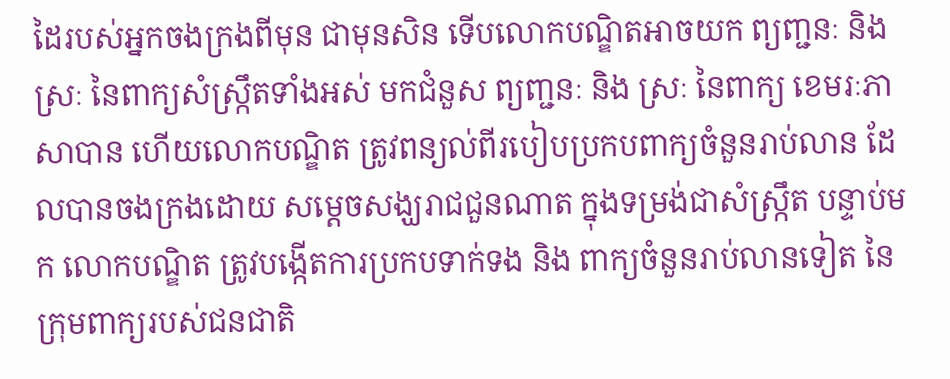ដៃរបស់អ្នកចងក្រងពីមុន ជាមុនសិន ទើបលោកបណ្ឌិតអាចយក ព្យញ្ជនៈ និង ស្រៈ នៃពាក្យសំស្ក្រឹតទាំងអស់ មកជំនួស ព្យញ្ជនៈ និង ស្រៈ នៃពាក្យ ខេមរៈភាសាបាន ហើយលោកបណ្ឌិត ត្រូវពន្យល់ពីរបៀបប្រកបពាក្យចំនួនរាប់លាន ដែលបានចងក្រងដោយ សម្ដេចសង្ឃរាជជួនណាត ក្នុងទម្រង់ជាសំស្ក្រឹត បន្ទាប់មក លោកបណ្ឌិត ត្រូវបង្កើតការប្រកបទាក់ទង និង ពាក្យចំនួនរាប់លានទៀត នៃក្រុមពាក្យរបស់ជនជាតិ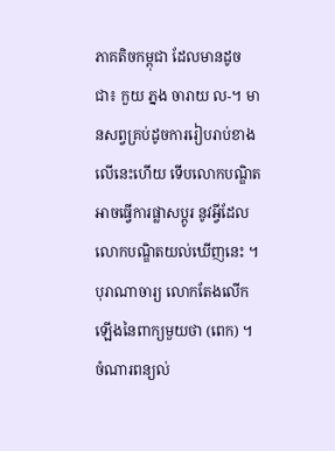ភាគតិចកម្ពុជា ដែលមានដូចជា៖ កួយ ភ្នង ចារាយ ល-។ មានសព្វគ្រប់ដូចការរៀបរាប់ខាងលើនេះហើយ ទើបលោកបណ្ឌិតអាចធ្វើការផ្លាសប្ដូរ នូវអ្វីដែលលោកបណ្ឌិតយល់ឃើញនេះ ។ បុរាណាចារ្យ លោកតែងលើកឡើងនៃពាក្យមួយថា (ពេក) ។ ចំណារពន្យល់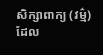សិក្សាពាក្យ (វម្ម៌) ដែល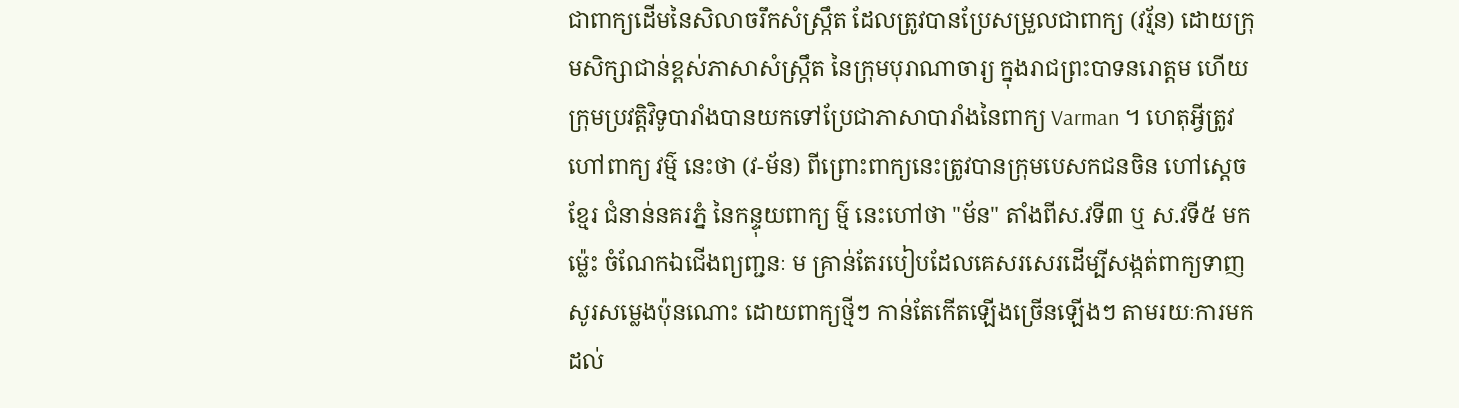ជាពាក្យដើមនៃសិលាចរឹកសំស្ក្រឹត ដែលត្រូវបានប្រែសម្រួលជាពាក្យ (វរ្ម័ន) ដោយក្រុមសិក្សាជាន់ខ្ពស់ភាសាសំស្ក្រឹត នៃក្រុមបុរាណាចារ្យ ក្នុងរាជព្រះបាទនរោត្ដម ហើយក្រុមប្រវត្តិវិទូបារាំងបានយកទៅប្រែជាភាសាបារាំងនៃពាក្យ Varman ។ ហេតុអ្វីត្រូវហៅពាក្យ វម្ម៌ នេះថា (វ-ម័ន) ពីព្រោះពាក្យនេះត្រូវបានក្រុមបេសកជនចិន ហៅស្ដេចខ្មែរ ជំនាន់នគរភ្នំ នៃកន្ទុយពាក្យ ម្ម៌ នេះហៅថា "ម័ន" តាំងពីស.វទី៣ ឬ ស.វទី៥ មកម៉្លេះ ចំណែកឯជើងព្យញ្ជនៈ ម គ្រាន់តែរបៀបដែលគេសរសេរដើម្បីសង្កត់ពាក្យទាញសូរសម្លេងប៉ុនណោះ ដោយពាក្យថ្មីៗ កាន់តែកើតឡើងច្រើនឡើងៗ តាមរយៈការមកដល់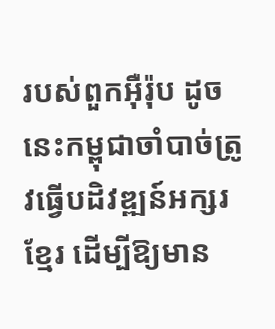របស់ពួកអុឺរ៉ុប ដូចនេះកម្ពុជាចាំបាច់ត្រូវធ្វើបដិវឌ្ឍន៍អក្សរខ្មែរ ដើម្បីឱ្យមាន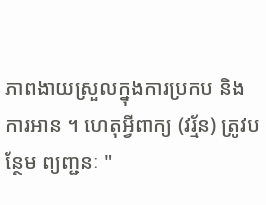ភាពងាយស្រួលក្នុងការប្រកប និង ការអាន ។ ហេតុអ្វីពាក្យ (វរ្ម័ន) ត្រូវបន្ថែម ព្យញ្ជនៈ "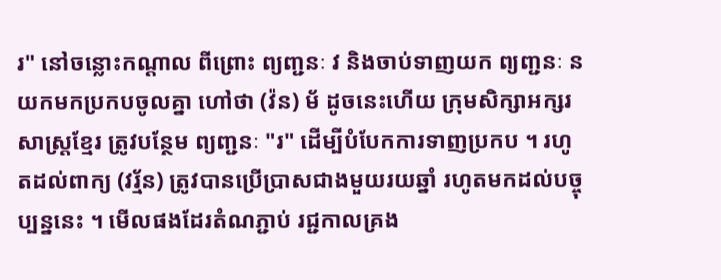រ" នៅចន្លោះកណ្ដាល ពីព្រោះ ព្យញ្ជនៈ វ និងចាប់ទាញយក ព្យញ្ជនៈ ន យកមកប្រកបចូលគ្នា ហៅថា (វ៉ន) ម័ ដូចនេះហើយ ក្រុមសិក្សាអក្សរសាស្ត្រខ្មែរ ត្រូវបន្ថែម ព្យញ្ជនៈ "រ" ដើម្បីបំបែកការទាញប្រកប ។ រហូតដល់ពាក្យ (វរ្ម័ន) ត្រូវបានប្រើប្រាសជាងមួយរយឆ្នាំ រហូតមកដល់បច្ចុប្បន្ននេះ ។ មើលផងដែរតំណភ្ជាប់ រជ្ជកាលគ្រង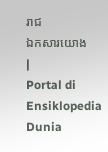រាជ
ឯកសារយោង
|
Portal di Ensiklopedia Dunia